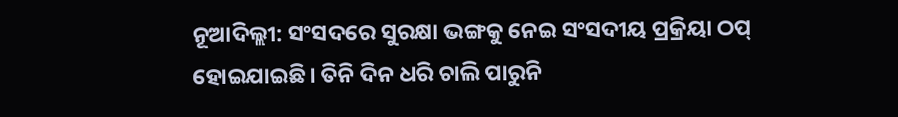ନୂଆଦିଲ୍ଲୀ: ସଂସଦରେ ସୁରକ୍ଷା ଭଙ୍ଗକୁ ନେଇ ସଂସଦୀୟ ପ୍ରକ୍ରିୟା ଠପ୍ ହୋଇଯାଇଛି। ତିନି ଦିନ ଧରି ଚାଲି ପାରୁନି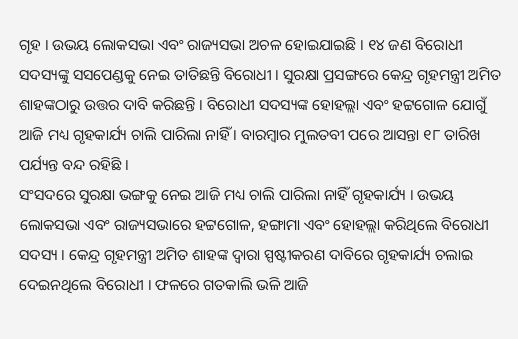ଗୃହ । ଉଭୟ ଲୋକସଭା ଏବଂ ରାଜ୍ୟସଭା ଅଚଳ ହୋଇଯାଇଛି । ୧୪ ଜଣ ବିରୋଧୀ ସଦସ୍ୟଙ୍କୁ ସସପେଣ୍ଡକୁ ନେଇ ତାତିଛନ୍ତି ବିରୋଧୀ । ସୁରକ୍ଷା ପ୍ରସଙ୍ଗରେ କେନ୍ଦ୍ର ଗୃହମନ୍ତ୍ରୀ ଅମିତ ଶାହଙ୍କଠାରୁ ଉତ୍ତର ଦାବି କରିଛନ୍ତି । ବିରୋଧୀ ସଦସ୍ୟଙ୍କ ହୋହଲ୍ଲା ଏବଂ ହଟ୍ଟଗୋଳ ଯୋଗୁଁ ଆଜି ମଧ୍ୟ ଗୃହକାର୍ଯ୍ୟ ଚାଲି ପାରିଲା ନାହିଁ । ବାରମ୍ବାର ମୁଲତବୀ ପରେ ଆସନ୍ତା ୧୮ ତାରିଖ ପର୍ଯ୍ୟନ୍ତ ବନ୍ଦ ରହିଛି ।
ସଂସଦରେ ସୁରକ୍ଷା ଭଙ୍ଗକୁ ନେଇ ଆଜି ମଧ୍ୟ ଚାଲି ପାରିଲା ନାହିଁ ଗୃହକାର୍ଯ୍ୟ । ଉଭୟ ଲୋକସଭା ଏବଂ ରାଜ୍ୟସଭାରେ ହଟ୍ଟଗୋଳ, ହଙ୍ଗାମା ଏବଂ ହୋହଲ୍ଲା କରିଥିଲେ ବିରୋଧୀ ସଦସ୍ୟ । କେନ୍ଦ୍ର ଗୃହମନ୍ତ୍ରୀ ଅମିତ ଶାହଙ୍କ ଦ୍ବାରା ସ୍ପଷ୍ଟୀକରଣ ଦାବିରେ ଗୃହକାର୍ଯ୍ୟ ଚଲାଇ ଦେଇନଥିଲେ ବିରୋଧୀ । ଫଳରେ ଗତକାଲି ଭଳି ଆଜି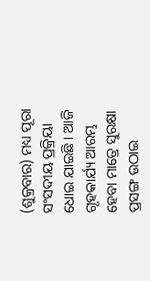(ଶୁକ୍ରବାର) ମଧ୍ୟ ପୂରା ସଂସଦୀୟ ପ୍ରକ୍ରିୟା ଧୋଇ ଯାଇଛି । ଆଜି ଗୃହକାର୍ଯ୍ୟ ଆରମ୍ଭ ହେବା ମାତ୍ରେ ସୁରକ୍ଷା ପ୍ରସଙ୍ଗ ଉଠାଇ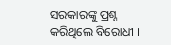ସରକାରଙ୍କୁ ପ୍ରଶ୍ନ କରିଥିଲେ ବିରୋଧୀ ।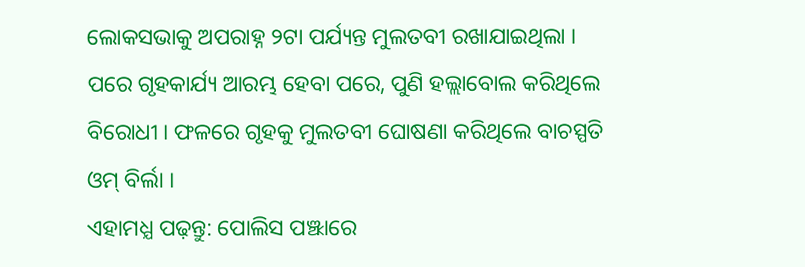ଲୋକସଭାକୁ ଅପରାହ୍ନ ୨ଟା ପର୍ଯ୍ୟନ୍ତ ମୁଲତବୀ ରଖାଯାଇଥିଲା । ପରେ ଗୃହକାର୍ଯ୍ୟ ଆରମ୍ଭ ହେବା ପରେ, ପୁଣି ହଲ୍ଲାବୋଲ କରିଥିଲେ ବିରୋଧୀ । ଫଳରେ ଗୃହକୁ ମୁଲତବୀ ଘୋଷଣା କରିଥିଲେ ବାଚସ୍ପତି ଓମ୍ ବିର୍ଲା ।
ଏହାମଧ୍ଯ ପଢ଼ନ୍ତୁ: ପୋଲିସ ପଞ୍ଝାରେ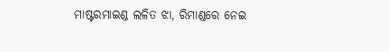ମାଷ୍ଟରମାଇଣ୍ଡ ଲଳିତ ଝା, ରିମାଣ୍ଡରେ ନେଇ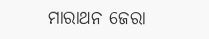ମାରାଥନ ଜେରା